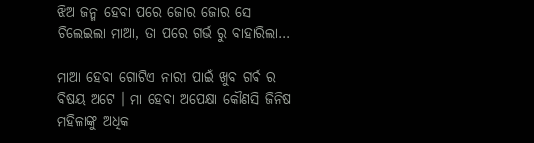ଝିଅ ଜନ୍ମ ହେବା ପରେ ଜୋର ଜୋର ସେ ଚିଲେଇଲା ମାଆ, ତା ପରେ ଗର୍ଭ ରୁ ବାହାରିଲା…

ମାଆ ହେବା ଗୋଟିଏ ନାରୀ ପାଇଁ ଖୁବ ଗର୍ଵ ର ବିଷୟ ଅଟେ । ମା ହେବା ଅପେକ୍ଷା କୌଣସି ଜିନିଷ ମହିଳାଙ୍କୁ ଅଧିକ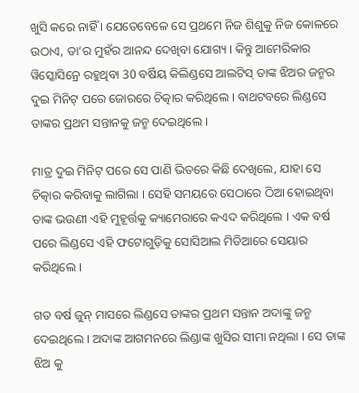ଖୁସି କରେ ନାହିଁ । ଯେତେବେଳେ ସେ ପ୍ରଥମେ ନିଜ ଶିଶୁକୁ ନିଜ କୋଳରେ ଉଠାଏ, ତା’ର ମୁହଁର ଆନନ୍ଦ ଦେଖିବା ଯୋଗ୍ୟ । କିନ୍ତୁ ଆମେରିକାର ୱିସ୍କୋସିନ୍ରେ ରହୁଥିବା 30 ବର୍ଷିୟ କିଲିଣ୍ଡସେ ଆଲଟିସ୍ ତାଙ୍କ ଝିଅର ଜନ୍ମର ଦୁଇ ମିନିଟ୍ ପରେ ଜୋରରେ ଚିତ୍କାର କରିଥିଲେ । ବାଥଟବରେ ଲିଣ୍ଡସେ ତାଙ୍କର ପ୍ରଥମ ସନ୍ତାନକୁ ଜନ୍ମ ଦେଇଥିଲେ ।

ମାତ୍ର ଦୁଇ ମିନିଟ୍ ପରେ ସେ ପାଣି ଭିତରେ କିଛି ଦେଖିଲେ, ଯାହା ସେ ଚିତ୍କାର କରିବାକୁ ଲାଗିଲା । ସେହି ସମୟରେ ସେଠାରେ ଠିଆ ହୋଇଥିବା ତାଙ୍କ ଭଉଣୀ ଏହି ମୁହୂର୍ତ୍ତକୁ କ୍ୟାମେରାରେ କଏଦ କରିଥିଲେ । ଏକ ବର୍ଷ ପରେ ଲିଣ୍ଡସେ ଏହି ଫଟୋଗୁଡ଼ିକୁ ସୋସିଆଲ ମିଡିଆରେ ସେୟାର କରିଥିଲେ ।

ଗତ ବର୍ଷ ଜୁନ୍ ମାସରେ ଲିଣ୍ଡସେ ତାଙ୍କର ପ୍ରଥମ ସନ୍ତାନ ଅଦାଙ୍କୁ ଜନ୍ମ ଦେଇଥିଲେ । ଅଦାଙ୍କ ଆଗମନରେ ଲିଣ୍ଡାଙ୍କ ଖୁସିର ସୀମା ନଥିଲା । ସେ ତାଙ୍କ ଝିଅ କୁ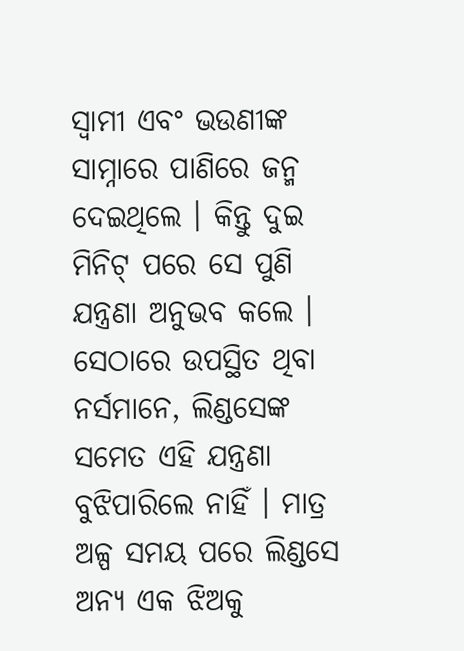ସ୍ୱାମୀ ଏବଂ ଭଉଣୀଙ୍କ ସାମ୍ନାରେ ପାଣିରେ ଜନ୍ମ ଦେଇଥିଲେ । କିନ୍ତୁ ଦୁଇ ମିନିଟ୍ ପରେ ସେ ପୁଣି ଯନ୍ତ୍ରଣା ଅନୁଭବ କଲେ । ସେଠାରେ ଉପସ୍ଥିତ ଥିବା ନର୍ସମାନେ, ଲିଣ୍ଡସେଙ୍କ ସମେତ ଏହି ଯନ୍ତ୍ରଣା ବୁଝିପାରିଲେ ନାହିଁ । ମାତ୍ର ଅଳ୍ପ ସମୟ ପରେ ଲିଣ୍ଡସେ ଅନ୍ୟ ଏକ ଝିଅକୁ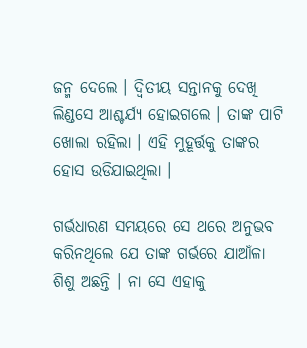ଜନ୍ମ ଦେଲେ । ଦ୍ୱିତୀୟ ସନ୍ତାନକୁ ଦେଖି ଲିଣ୍ଡସେ ଆଶ୍ଚର୍ଯ୍ୟ ହୋଇଗଲେ । ତାଙ୍କ ପାଟି ଖୋଲା ରହିଲା । ଏହି ମୁହୂର୍ତ୍ତକୁ ତାଙ୍କର ହୋସ ଉଡିଯାଇଥିଲା ।

ଗର୍ଭଧାରଣ ସମୟରେ ସେ ଥରେ ଅନୁଭବ କରିନଥିଲେ ଯେ ତାଙ୍କ ଗର୍ଭରେ ଯାଆଁଳା ଶିଶୁ ଅଛନ୍ତି । ନା ସେ ଏହାକୁ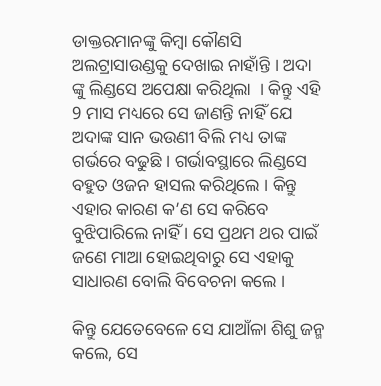ଡାକ୍ତରମାନଙ୍କୁ କିମ୍ବା କୌଣସି ଅଲଟ୍ରାସାଉଣ୍ଡକୁ ଦେଖାଇ ନାହାଁନ୍ତି । ଅଦା ଙ୍କୁ ଲିଣ୍ଡସେ ଅପେକ୍ଷା କରିଥିଲା  । କିନ୍ତୁ ଏହି 9 ମାସ ମଧ୍ୟରେ ସେ ଜାଣନ୍ତି ନାହିଁ ଯେ ଅଦାଙ୍କ ସାନ ଭଉଣୀ ବିଲି ମଧ୍ୟ ତାଙ୍କ ଗର୍ଭରେ ବଢୁଛି । ଗର୍ଭାବସ୍ଥାରେ ଲିଣ୍ଡସେ ବହୁତ ଓଜନ ହାସଲ କରିଥିଲେ । କିନ୍ତୁ ଏହାର କାରଣ କ’ଣ ସେ କରିବେ ବୁଝିପାରିଲେ ନାହିଁ । ସେ ପ୍ରଥମ ଥର ପାଇଁ ଜଣେ ମାଆ ହୋଇଥିବାରୁ ସେ ଏହାକୁ ସାଧାରଣ ବୋଲି ବିବେଚନା କଲେ ।

କିନ୍ତୁ ଯେତେବେଳେ ସେ ଯାଆଁଳା ଶିଶୁ ଜନ୍ମ କଲେ, ସେ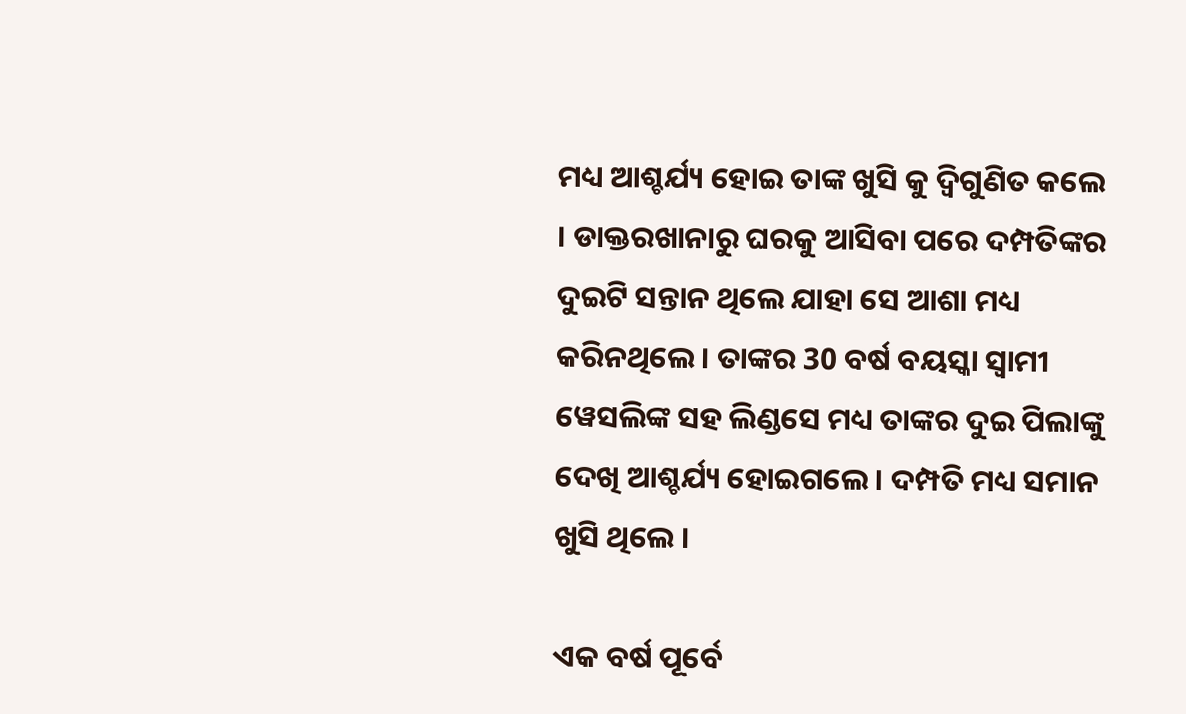ମଧ୍ୟ ଆଶ୍ଚର୍ଯ୍ୟ ହୋଇ ତାଙ୍କ ଖୁସି କୁ ଦ୍ୱିଗୁଣିତ କଲେ । ଡାକ୍ତରଖାନାରୁ ଘରକୁ ଆସିବା ପରେ ଦମ୍ପତିଙ୍କର ଦୁଇଟି ସନ୍ତାନ ଥିଲେ ଯାହା ସେ ଆଶା ମଧ୍ୟ କରିନଥିଲେ । ତାଙ୍କର 30 ବର୍ଷ ବୟସ୍କା ସ୍ୱାମୀ ୱେସଲିଙ୍କ ସହ ଲିଣ୍ଡସେ ମଧ୍ୟ ତାଙ୍କର ଦୁଇ ପିଲାଙ୍କୁ ଦେଖି ଆଶ୍ଚର୍ଯ୍ୟ ହୋଇଗଲେ । ଦମ୍ପତି ମଧ୍ୟ ସମାନ ଖୁସି ଥିଲେ ।

ଏକ ବର୍ଷ ପୂର୍ବେ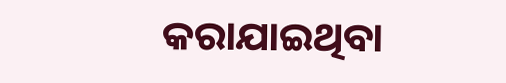କରାଯାଇଥିବା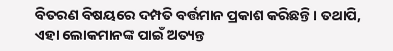ବିତରଣ ବିଷୟରେ ଦମ୍ପତି ବର୍ତ୍ତମାନ ପ୍ରକାଶ କରିଛନ୍ତି । ତଥାପି, ଏହା ଲୋକମାନଙ୍କ ପାଇଁ ଅତ୍ୟନ୍ତ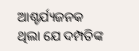ଆଶ୍ଚର୍ଯ୍ୟଜନକ ଥିଲା ଯେ ଦମ୍ପତିଙ୍କ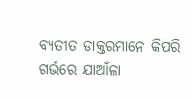ବ୍ୟତୀତ ଡାକ୍ତରମାନେ କିପରି ଗର୍ଭରେ ଯାଆଁଳା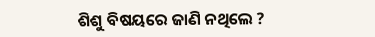ଶିଶୁ ବିଷୟରେ ଜାଣି ନଥିଲେ ?